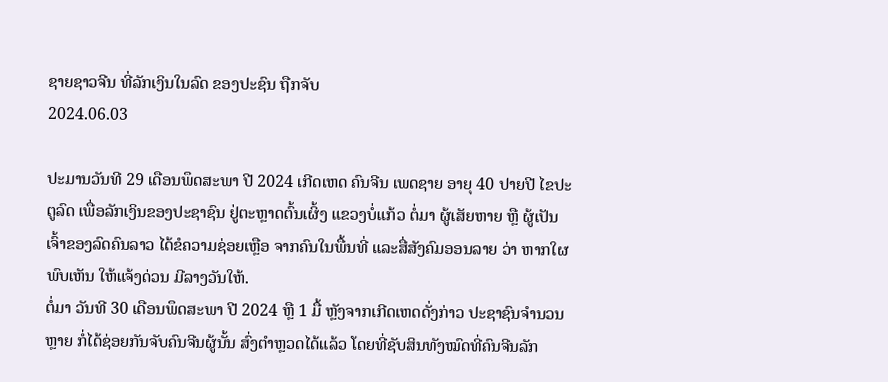ຊາຍຊາວຈີນ ທີ່ລັກເງິນໃນລົດ ຂອງປະຊົນ ຖືກຈັບ
2024.06.03

ປະມານວັນທີ 29 ເດືອນພຶດສະພາ ປີ 2024 ເກີດເຫດ ຄົນຈີນ ເພດຊາຍ ອາຍຸ 40 ປາຍປີ ໄຂປະຕູລົດ ເພື່ອລັກເງິນຂອງປະຊາຊົນ ຢູ່ຕະຫຼາດຕົ້ນເຜິ້ງ ແຂວງບໍ່ແກ້ວ ຕໍ່ມາ ຜູ້ເສັຍຫາຍ ຫຼື ຜູ້ເປັນເຈົ້າຂອງລົດຄົນລາວ ໄດ້ຂໍຄວາມຊ່ອຍເຫຼືອ ຈາກຄົນໃນພື້ນທີ່ ແລະສື່ສັງຄົມອອນລາຍ ວ່າ ຫາກໃຜພົບເຫັນ ໃຫ້ແຈ້ງດ່ວນ ມີລາງວັນໃຫ້.
ຕໍ່ມາ ວັນທີ 30 ເດືອນພຶດສະພາ ປີ 2024 ຫຼື 1 ມື້ ຫຼັງຈາກເກີດເຫດດັ່ງກ່າວ ປະຊາຊົນຈໍານວນຫຼາຍ ກໍ່ໄດ້ຊ່ອຍກັນຈັບຄົນຈີນຜູ້ນັ້ນ ສົ່ງຕໍາຫຼວດໄດ້ແລ້ວ ໂດຍທີ່ຊັບສິນທັງໝົດທີ່ຄົນຈີນລັກ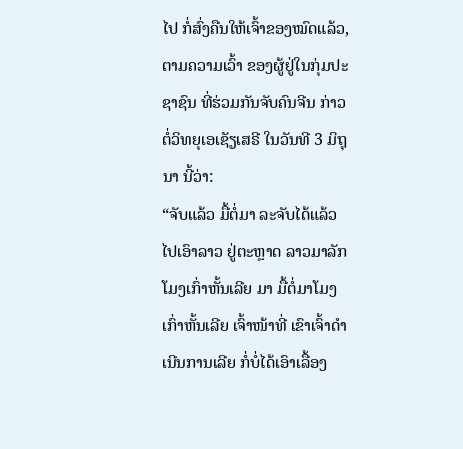ໄປ ກໍ່ສົ່ງຄືນໃຫ້ເຈົ້າຂອງໝົດແລ້ວ, ຕາມຄວາມເວົ້າ ຂອງຜູ້ຢູ່ໃນກຸ່ມປະຊາຊົນ ທີ່ຮ່ວມກັນຈັບຄົນຈີນ ກ່າວຕໍ່ວິທຍຸເອເຊັຽເສຣີ ໃນວັນທີ 3 ມິຖຸນາ ນີ້ວ່າ:
“ຈັບແລ້ວ ມື້ຕໍ່ມາ ລະຈັບໄດ້ແລ້ວ ໄປເອົາລາວ ຢູ່ຕະຫຼາດ ລາວມາລັກໂມງເກົ່າຫັ້ນເລີຍ ມາ ມື້ຕໍ່ມາໂມງເກົ່າຫັ້ນເລີຍ ເຈົ້າໜ້າທີ່ ເຂົາເຈົ້າດໍາເນີນການເລີຍ ກໍ່ບໍ່ໄດ້ເອົາເລື້ອງ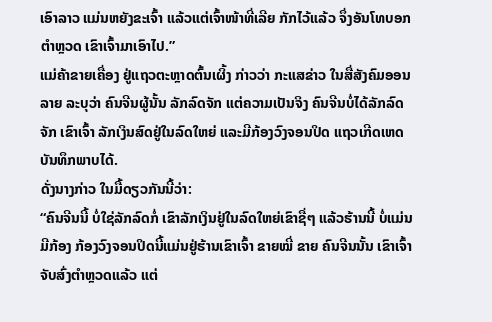ເອົາລາວ ແມ່ນຫຍັງຂະເຈົ້າ ແລ້ວແຕ່ເຈົ້າໜ້າທີ່ເລີຍ ກັກໄວ້ແລ້ວ ຈຶ່ງອັນໂທບອກຕໍາຫຼວດ ເຂົາເຈົ້າມາເອົາໄປ.”
ແມ່ຄ້າຂາຍເຄື່ອງ ຢູ່ແຖວຕະຫຼາດຕົ້ນເຜິ້ງ ກ່າວວ່າ ກະແສຂ່າວ ໃນສື່ສັງຄົມອອນລາຍ ລະບຸວ່າ ຄົນຈີນຜູ້ນັ້ນ ລັກລົດຈັກ ແຕ່ຄວາມເປັນຈິງ ຄົນຈີນບໍ່ໄດ້ລັກລົດຈັກ ເຂົາເຈົ້າ ລັກເງິນສົດຢູ່ໃນລົດໃຫຍ່ ແລະມີກ້ອງວົງຈອນປິດ ແຖວເກີດເຫດ ບັນທຶກພາບໄດ້.
ດັ່ງນາງກ່າວ ໃນມື້ດຽວກັນນີ້ວ່າ:
“ຄົນຈີນນີ້ ບໍ່ໃຊ່ລັກລົດກໍ່ ເຂົາລັກເງິນຢູ່ໃນລົດໃຫຍ່ເຂົາຊື່ໆ ແລ້ວຮ້ານນີ້ ບໍ່ແມ່ນມີກ້ອງ ກ້ອງວົງຈອນປິດນີ້ແມ່ນຢູ່ຮ້ານເຂົາເຈົ້າ ຂາຍໝີ່ ຂາຍ ຄົນຈີນນັ້ນ ເຂົາເຈົ້າຈັບສົ່ງຕໍາຫຼວດແລ້ວ ແຕ່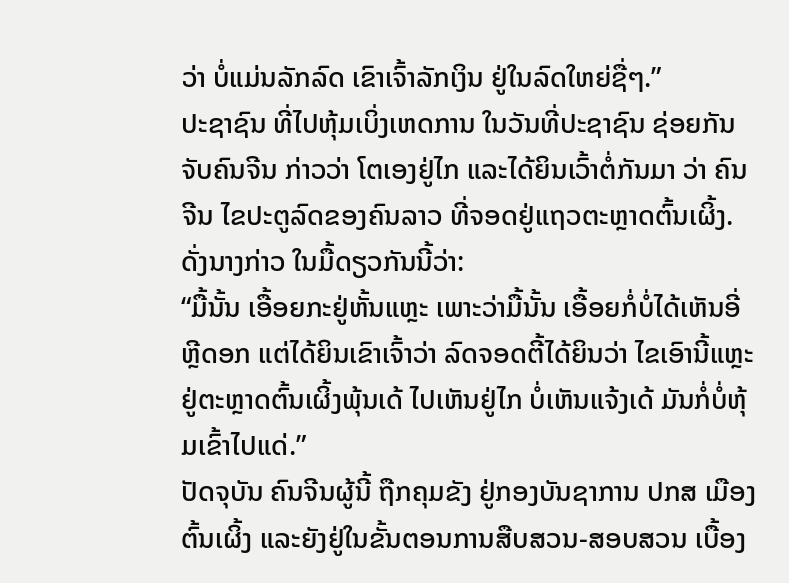ວ່າ ບໍ່ແມ່ນລັກລົດ ເຂົາເຈົ້າລັກເງິນ ຢູ່ໃນລົດໃຫຍ່ຊື່ໆ.”
ປະຊາຊົນ ທີ່ໄປຫຸ້ມເບິ່ງເຫດການ ໃນວັນທີ່ປະຊາຊົນ ຊ່ອຍກັນຈັບຄົນຈີນ ກ່າວວ່າ ໂຕເອງຢູ່ໄກ ແລະໄດ້ຍິນເວົ້າຕໍ່ກັນມາ ວ່າ ຄົນຈີນ ໄຂປະຕູລົດຂອງຄົນລາວ ທີ່ຈອດຢູ່ແຖວຕະຫຼາດຕົ້ນເຜິ້ງ.
ດັ່ງນາງກ່າວ ໃນມື້ດຽວກັນນີ້ວ່າ:
“ມື້ນັ້ນ ເອື້ອຍກະຢູ່ຫັ້ນແຫຼະ ເພາະວ່າມື້ນັ້ນ ເອື້ອຍກໍ່ບໍ່ໄດ້ເຫັນອີ່ຫຼີດອກ ແຕ່ໄດ້ຍິນເຂົາເຈົ້າວ່າ ລົດຈອດຕີ້ໄດ້ຍິນວ່າ ໄຂເອົານີ້ແຫຼະ ຢູ່ຕະຫຼາດຕົ້ນເຜິ້ງພຸ້ນເດ້ ໄປເຫັນຢູ່ໄກ ບໍ່ເຫັນແຈ້ງເດ້ ມັນກໍ່ບໍ່ຫຸ້ມເຂົ້າໄປແດ່.”
ປັດຈຸບັນ ຄົນຈີນຜູ້ນີ້ ຖືກຄຸມຂັງ ຢູ່ກອງບັນຊາການ ປກສ ເມືອງຕົ້ນເຜິ້ງ ແລະຍັງຢູ່ໃນຂັ້ນຕອນການສືບສວນ-ສອບສວນ ເບື້ອງ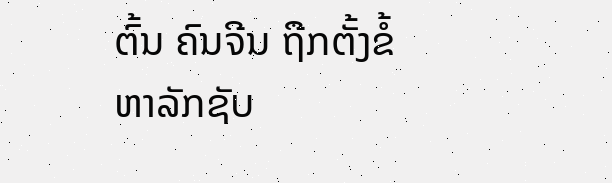ຕົ້ນ ຄົນຈີນ ຖືກຕັ້ງຂໍ້ຫາລັກຊັບ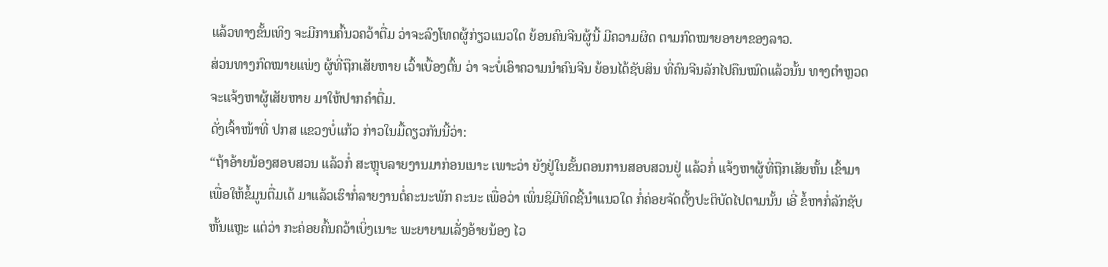ແລ້ວທາງຂັ້ນເທິງ ຈະມີການຄົ້ນວຄວ້າຕື່ມ ວ່າຈະລົງໂທດຜູ້ກ່ຽວແນວໃດ ຍ້ອນຄົນຈີນຜູ້ນີ້ ມີຄວາມຜິດ ຕາມກົດໝາຍອາຍາຂອງລາວ.
ສ່ວນທາງກົດໝາຍແພ່ງ ຜູ້ທີ່ຖືກເສັຍຫາຍ ເວົ້າເບື້ອງຕົ້ນ ວ່າ ຈະບໍ່ເອົາຄວາມນໍາຄົນຈີນ ຍ້ອນໄດ້ຊັບສິນ ທີ່ຄົນຈີນລັກໄປຄືນໝົດແລ້ວນັ້ນ ທາງຕໍາຫຼວດ ຈະແຈ້ງຫາຜູ້ເສັຍຫາຍ ມາໃຫ້ປາກຄໍາຕື່ມ.
ດັ່ງເຈົ້າໜ້າທີ່ ປກສ ແຂວງບໍ່ແກ້ວ ກ່າວໃນມື້ດຽວກັນນີ້ວ່າ:
“ຖ້າອ້າຍນ້ອງສອບສວນ ແລ້ວກໍ່ ສະຫຼຸບລາຍງານມາກ່ອນເນາະ ເພາະວ່າ ຍັງຢູ່ໃນຂັ້ນຕອນການສອບສວນຢູ່ ແລ້ວກໍ່ ແຈ້ງຫາຜູ້ທີ່ຖືກເສັຍຫັ້ນ ເຂົ້າມາເພື່ອໃຫ້ຂໍ້ມູນຕື່ມເດ້ ມາແລ້ວເຮົາກໍ່ລາຍງານຕໍ່ຄະນະພັກ ຄະນະ ເພື່ອວ່າ ເພິ່ນຊິມີທິດຊີ້ນໍາແນວໃດ ກໍ່ຄ່ອຍຈັດຕັ້ງປະຕິບັດໄປຕາມນັ້ນ ເອີ່ ຂໍ້ຫາກໍ່ລັກຊັບຫັ້ນແຫຼະ ແຕ່ວ່າ ກະຄ່ອຍຄົ້ນຄວ້າເບິ່ງເນາະ ພະຍາຍາມເລັ່ງອ້າຍນ້ອງ ໄວ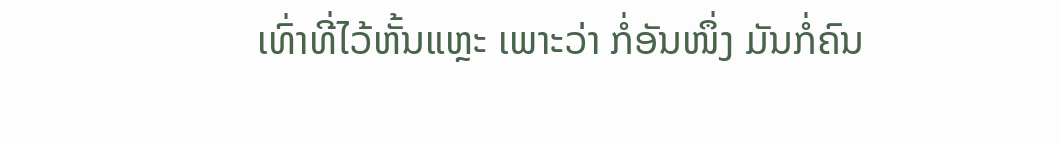ເທົ່າທີ່ໄວ້ຫັ້ນແຫຼະ ເພາະວ່າ ກໍ່ອັນໜຶ່ງ ມັນກໍ່ຄົນ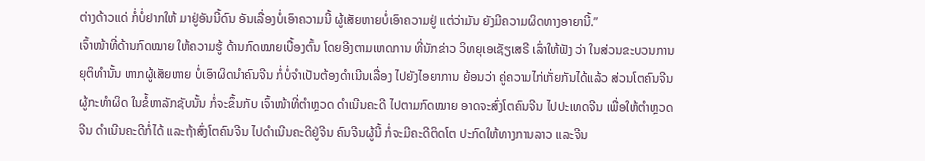ຕ່າງດ້າວແດ່ ກໍ່ບໍ່ຢາກໃຫ້ ມາຢູ່ອັນນີ້ດົນ ອັນເລື່ອງບໍ່ເອົາຄວາມນີ້ ຜູ້ເສັຍຫາຍບໍ່ເອົາຄວາມຢູ່ ແຕ່ວ່າມັນ ຍັງມີຄວາມຜິດທາງອາຍານີ້.”
ເຈົ້າໜ້າທີ່ດ້ານກົດໝາຍ ໃຫ້ຄວາມຮູ້ ດ້ານກົດໝາຍເບື້ອງຕົ້ນ ໂດຍອີງຕາມເຫດການ ທີ່ນັກຂ່າວ ວິທຍຸເອເຊັຽເສຣີ ເລົ່າໃຫ້ຟັງ ວ່າ ໃນສ່ວນຂະບວນການຍຸຕິທໍານັ້ນ ຫາກຜູ້ເສັຍຫາຍ ບໍ່ເອົາຜິດນໍາຄົນຈີນ ກໍ່ບໍ່ຈໍາເປັນຕ້ອງດໍາເນີນເລື່ອງ ໄປຍັງໄອຍາການ ຍ້ອນວ່າ ຄູ່ຄວາມໄກ່ເກັ່ຍກັນໄດ້ແລ້ວ ສ່ວນໂຕຄົນຈີນ ຜູ້ກະທໍາຜິດ ໃນຂໍ້ຫາລັກຊັບນັ້ນ ກໍ່ຈະຂຶ້ນກັບ ເຈົ້າໜ້າທີ່ຕໍາຫຼວດ ດໍາເນີນຄະດີ ໄປຕາມກົດໝາຍ ອາດຈະສົ່ງໂຕຄົນຈີນ ໄປປະເທດຈີນ ເພື່ອໃຫ້ຕໍາຫຼວດຈີນ ດໍາເນີນຄະດີກໍ່ໄດ້ ແລະຖ້າສົ່ງໂຕຄົນຈີນ ໄປດໍາເນີນຄະດີຢູ່ຈີນ ຄົນຈີນຜູ້ນີ້ ກໍ່ຈະມີຄະດີຕິດໂຕ ປະກົດໃຫ້ທາງການລາວ ແລະຈີນ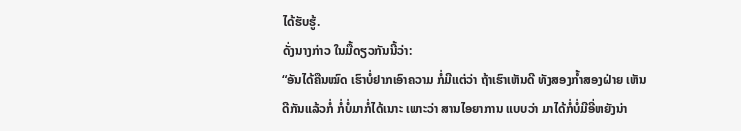ໄດ້ຮັບຮູ້.
ດັ່ງນາງກ່າວ ໃນມື້ດຽວກັນນີ້ວ່າ:
“ອັນໄດ້ຄືນໝົດ ເຮົາບໍ່ຢາກເອົາຄວາມ ກໍ່ມີແຕ່ວ່າ ຖ້າເຮົາເຫັນດີ ທັງສອງກໍ້າສອງຝ່າຍ ເຫັນດີກັນແລ້ວກໍ່ ກໍ່ບໍ່ມາກໍ່ໄດ້ເນາະ ເພາະວ່າ ສານໄອຍາການ ແບບວ່າ ມາໄດ້ກໍ່ບໍ່ມີອີ່ຫຍັງນ່າ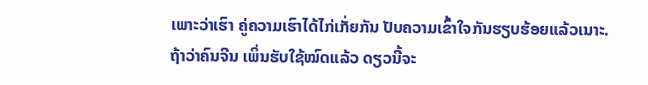ເພາະວ່າເຮົາ ຄູ່ຄວາມເຮົາໄດ້ໄກ່ເກັ່ຍກັນ ປັບຄວາມເຂົ້າໃຈກັນຮຽບຮ້ອຍແລ້ວເນາະ. ຖ້າວ່າຄົນຈີນ ເພິ່ນຮັບໃຊ້ໝົດແລ້ວ ດຽວນີ້ຈະ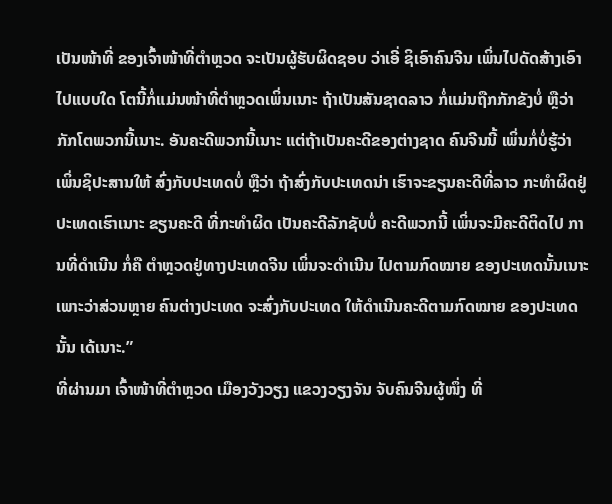ເປັນໜ້າທີ່ ຂອງເຈົ້າໜ້າທີ່ຕໍາຫຼວດ ຈະເປັນຜູ້ຮັບຜິດຊອບ ວ່າເອີ່ ຊິເອົາຄົນຈີນ ເພິ່ນໄປດັດສ້າງເອົາ ໄປແບບໃດ ໂຕນີ້ກໍ່ແມ່ນໜ້າທີ່ຕໍາຫຼວດເພິ່ນເນາະ ຖ້າເປັນສັນຊາດລາວ ກໍ່ແມ່ນຖືກກັກຂັງບໍ່ ຫຼືວ່າ ກັກໂຕພວກນີ້ເນາະ. ອັນຄະດີພວກນີ້ເນາະ ແຕ່ຖ້າເປັນຄະດີຂອງຕ່າງຊາດ ຄົນຈີນນີ້ ເພິ່ນກໍ່ບໍ່ຮູ້ວ່າ ເພິ່ນຊິປະສານໃຫ້ ສົ່ງກັບປະເທດບໍ່ ຫຼືວ່າ ຖ້າສົ່ງກັບປະເທດນ່າ ເຮົາຈະຂຽນຄະດີທີ່ລາວ ກະທໍາຜິດຢູ່ປະເທດເຮົາເນາະ ຂຽນຄະດີ ທີ່ກະທໍາຜິດ ເປັນຄະດີລັກຊັບບໍ່ ຄະດີພວກນີ້ ເພິ່ນຈະມີຄະດີຕິດໄປ ການທີ່ດໍາເນີນ ກໍ່ຄື ຕໍາຫຼວດຢູ່ທາງປະເທດຈີນ ເພິ່ນຈະດໍາເນີນ ໄປຕາມກົດໝາຍ ຂອງປະເທດນັ້ນເນາະ ເພາະວ່າສ່ວນຫຼາຍ ຄົນຕ່າງປະເທດ ຈະສົ່ງກັບປະເທດ ໃຫ້ດໍາເນີນຄະດີຕາມກົດໝາຍ ຂອງປະເທດນັ້ນ ເດ້ເນາະ.”
ທີ່ຜ່ານມາ ເຈົ້າໜ້າທີ່ຕໍາຫຼວດ ເມືອງວັງວຽງ ແຂວງວຽງຈັນ ຈັບຄົນຈີນຜູ້ໜຶ່ງ ທີ່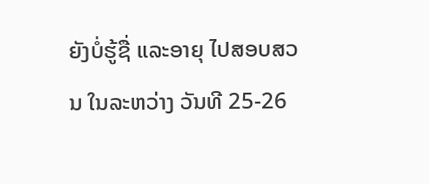ຍັງບໍ່ຮູ້ຊື່ ແລະອາຍຸ ໄປສອບສວນ ໃນລະຫວ່າງ ວັນທີ 25-26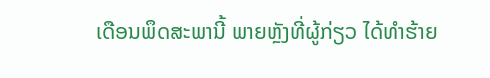ເດືອນພຶດສະພານີ້ ພາຍຫຼັງທີ່ຜູ້ກ່ຽວ ໄດ້ທໍາຮ້າຍ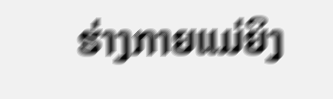ຮ່າງກາຍແມ່ຍິງ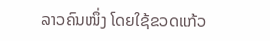ລາວຄົນໜຶ່ງ ໂດຍໃຊ້ຂວດແກ້ວ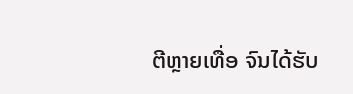ຕີຫຼາຍເທື່ອ ຈົນໄດ້ຮັບ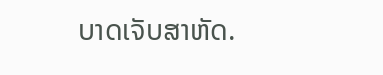ບາດເຈັບສາຫັດ.